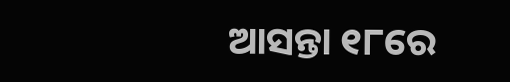ଆସନ୍ତା ୧୮ରେ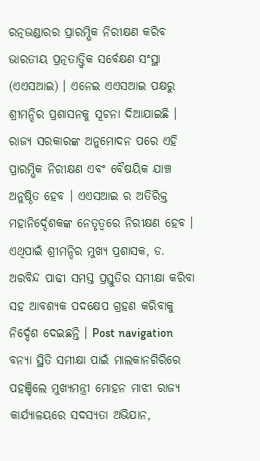ରତ୍ନଭଣ୍ଡାରର ପ୍ରାରମ୍ଭିକ ନିରୀକ୍ଷଣ କରିବ ଭାରତୀୟ ପ୍ରତ୍ନତାତ୍ତ୍ବିକ ସର୍ବେକ୍ଷଣ ସଂସ୍ଥା (ଏଏସଆଇ) । ଏନେଇ ଏଏସଆଇ ପକ୍ଷରୁ ଶ୍ରୀମନ୍ଦିର ପ୍ରଶାସନକୁ ସୂଚନା ଦିଆଯାଇଛି । ରାଜ୍ୟ ସରକାରଙ୍କ ଅନୁମୋଦନ ପରେ ଏହି ପ୍ରାରମ୍ଭିକ ନିରୀକ୍ଷଣ ଏବଂ ବୈଷୟିକ ଯାଞ୍ଚ ଅନୁଷ୍ଠିତ ହେବ । ଏଏସଆଇ ର ଅତିରିକ୍ତ ମହାନିର୍ଦ୍ଦେଶକଙ୍କ ନେତୃତ୍ବରେ ନିରୀକ୍ଷଣ ହେବ । ଏଥିପାଇଁ ଶ୍ରୀମନ୍ଦିର ମୁଖ୍ୟ ପ୍ରଶାସକ, ଡ. ଅରବିନ୍ଦ ପାଢୀ ସମସ୍ତ ପ୍ରସ୍ତୁତିର ସମୀକ୍ଷା କରିବା ସହ ଆବଶ୍ୟକ ପଦକ୍ଷେପ ଗ୍ରହଣ କରିବାକୁ ନିର୍ଦ୍ଦେଶ ଦେଇଛନ୍ତି । Post navigation ବନ୍ୟା ସ୍ଥିତି ସମୀକ୍ଷା ପାଇଁ ମାଲକାନଗିରିରେ ପହଞ୍ଚିଲେ ମୁଖ୍ୟମନ୍ତ୍ରୀ ମୋହନ ମାଝୀ ରାଜ୍ୟ କାର୍ଯ୍ୟାଳୟରେ ସଦସ୍ୟତା ଅଭିଯାନ,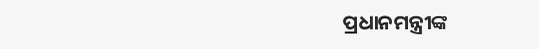ପ୍ରଧାନମନ୍ତ୍ରୀଙ୍କ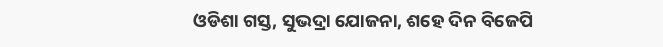ଓଡିଶା ଗସ୍ତ, ସୁଭଦ୍ରା ଯୋଜନା, ଶହେ ଦିନ ବିଜେପି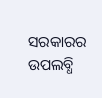ସରକାରର ଉପଲବ୍ଧି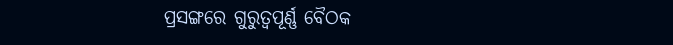ପ୍ରସଙ୍ଗରେ ଗୁରୁତ୍ୱପୂର୍ଣ୍ଣ ବୈଠକ